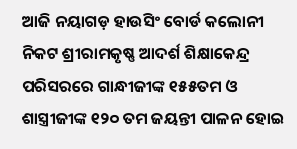ଆଜି ନୟାଗଡ଼ ହାଉସିଂ ବୋର୍ଡ କଲୋନୀ ନିକଟ ଶ୍ରୀରାମକୃଷ୍ଣ ଆଦର୍ଶ ଶିକ୍ଷାକେନ୍ଦ୍ର ପରିସରରେ ଗାନ୍ଧୀଜୀଙ୍କ ୧୫୫ତମ ଓ ଶାସ୍ତ୍ରୀଜୀଙ୍କ ୧୨୦ ତମ ଜୟନ୍ତୀ ପାଳନ ହୋଇ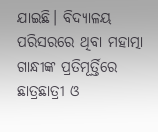ଯାଇଛି। ବିଦ୍ଯାଳୟ ପରିସରରେ ଥିବା ମହାତ୍ମା ଗାନ୍ଧୀଙ୍କ ପ୍ରତିମୂର୍ତ୍ତିରେ ଛାତ୍ରଛାତ୍ରୀ ଓ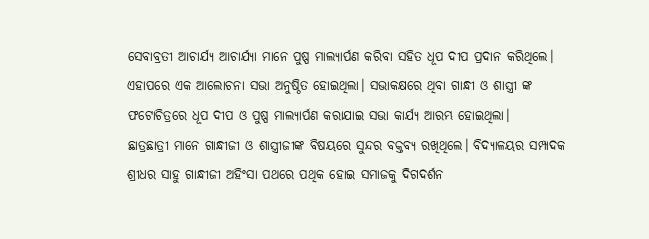ସେବାବ୍ରତୀ ଆଚାର୍ଯ୍ୟ ଆଚାର୍ଯ୍ୟା ମାନେ ପୁଷ୍ପ ମାଲ୍ୟାର୍ପଣ କରିବା ସହିତ ଧୂପ ଦୀପ ପ୍ରଦାନ କରିଥିଲେ। ଏହାପରେ ଏକ ଆଲୋଚନା ସଭା ଅନୁଷ୍ଠିତ ହୋଇଥିଲା। ସଭାକକ୍ଷରେ ଥିବା ଗାନ୍ଧୀ ଓ ଶାସ୍ତ୍ରୀ ଙ୍କ ଫଟୋଚିତ୍ରରେ ଧୂପ ଦୀପ ଓ ପୁଷ୍ପ ମାଲ୍ୟାର୍ପଣ କରାଯାଇ ସଭା କାର୍ଯ୍ୟ ଆରମ୍ଭ ହୋଇଥିଲା।
ଛାତ୍ରଛାତ୍ରୀ ମାନେ ଗାନ୍ଧୀଜୀ ଓ ଶାସ୍ତ୍ରୀଜୀଙ୍କ ବିଷୟରେ ସୁନ୍ଦର ବକ୍ତବ୍ଯ ରଖିଥିଲେ। ବିଦ୍ଯାଳୟର ସମ୍ପାଦକ ଶ୍ରୀଧର ସାହୁ ଗାନ୍ଧୀଜୀ ଅହିଂସା ପଥରେ ପଥିକ ହୋଇ ସମାଜକୁ ଦିଗଦର୍ଶନ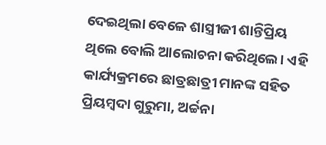ଦେଇଥିଲା ବେଳେ ଶାସ୍ତ୍ରୀଜୀ ଶାନ୍ତିପ୍ରିୟ ଥିଲେ ବୋଲି ଆଲୋଚନା କରିଥିଲେ। ଏହି କାର୍ଯ୍ୟକ୍ରମରେ ଛାତ୍ରଛାତ୍ରୀ ମାନଙ୍କ ସହିତ ପ୍ରିୟମ୍ବଦା ଗୁରୁମା, ଅର୍ଚ୍ଚନା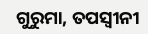ଗୁରୁମା, ତପସ୍ୱୀନୀ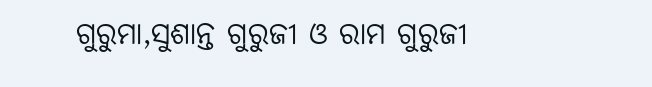ଗୁରୁମା,ସୁଶାନ୍ତ ଗୁରୁଜୀ ଓ ରାମ ଗୁରୁଜୀ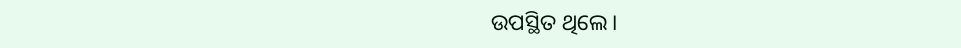ଉପସ୍ଥିତ ଥିଲେ।